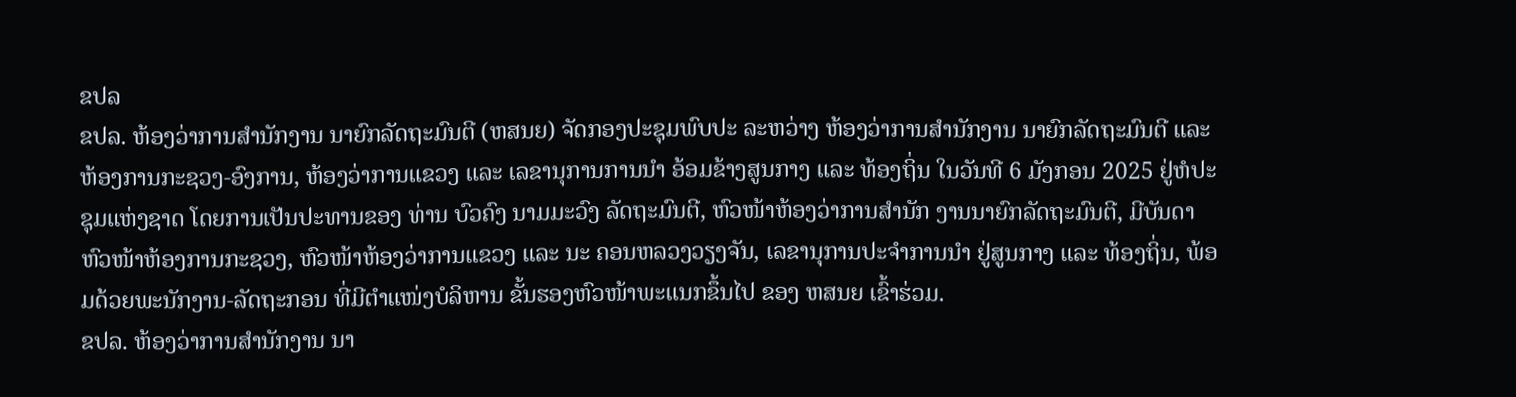ຂປລ
ຂປລ. ຫ້ອງວ່າການສໍານັກງານ ນາຍົກລັດຖະມົນຕີ (ຫສນຍ) ຈັດກອງປະຊຸມພົບປະ ລະຫວ່າງ ຫ້ອງວ່າການສໍານັກງານ ນາຍົກລັດຖະມົນຕີ ແລະ ຫ້ອງການກະຊວງ-ອົງການ, ຫ້ອງວ່າການແຂວງ ແລະ ເລຂານຸການການນຳ ອ້ອມຂ້າງສູນກາງ ແລະ ທ້ອງຖິ່ນ ໃນວັນທີ 6 ມັງກອນ 2025 ຢູ່ຫໍປະຊຸມແຫ່ງຊາດ ໂດຍການເປັນປະທານຂອງ ທ່ານ ບົວຄົງ ນາມມະວົງ ລັດຖະມົນຕີ, ຫົວໜ້າຫ້ອງວ່າການສຳນັກ ງານນາຍົກລັດຖະມົນຕີ, ມີບັນດາຫົວໜ້າຫ້ອງການກະຊວງ, ຫົວໜ້າຫ້ອງວ່າການແຂວງ ແລະ ນະ ຄອນຫລວງວຽງຈັນ, ເລຂານຸການປະຈຳການນຳ ຢູ່ສູນກາງ ແລະ ທ້ອງຖິ່ນ, ພ້ອມດ້ວຍພະນັກງານ-ລັດຖະກອນ ທີ່ມີຕຳແໜ່ງບໍລິຫານ ຂັ້ນຮອງຫົວໜ້າພະແນກຂຶ້ນໄປ ຂອງ ຫສນຍ ເຂົ້າຮ່ວມ.
ຂປລ. ຫ້ອງວ່າການສໍານັກງານ ນາ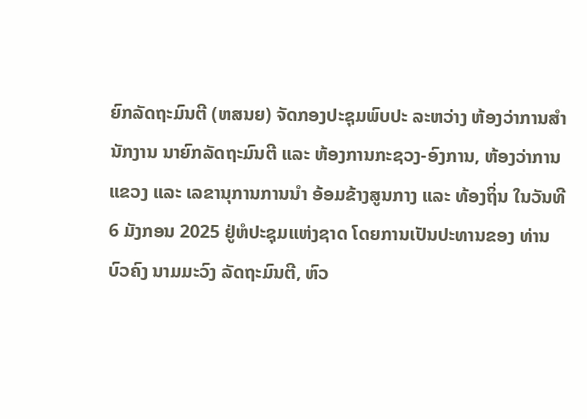ຍົກລັດຖະມົນຕີ (ຫສນຍ) ຈັດກອງປະຊຸມພົບປະ ລະຫວ່າງ ຫ້ອງວ່າການສໍານັກງານ ນາຍົກລັດຖະມົນຕີ ແລະ ຫ້ອງການກະຊວງ-ອົງການ, ຫ້ອງວ່າການແຂວງ ແລະ ເລຂານຸການການນຳ ອ້ອມຂ້າງສູນກາງ ແລະ ທ້ອງຖິ່ນ ໃນວັນທີ 6 ມັງກອນ 2025 ຢູ່ຫໍປະຊຸມແຫ່ງຊາດ ໂດຍການເປັນປະທານຂອງ ທ່ານ ບົວຄົງ ນາມມະວົງ ລັດຖະມົນຕີ, ຫົວ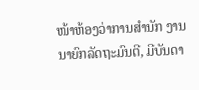ໜ້າຫ້ອງວ່າການສຳນັກ ງານນາຍົກລັດຖະມົນຕີ, ມີບັນດາ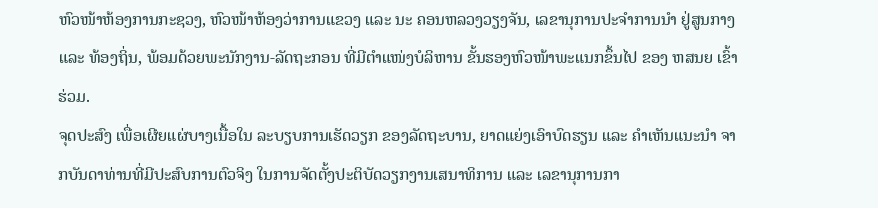ຫົວໜ້າຫ້ອງການກະຊວງ, ຫົວໜ້າຫ້ອງວ່າການແຂວງ ແລະ ນະ ຄອນຫລວງວຽງຈັນ, ເລຂານຸການປະຈຳການນຳ ຢູ່ສູນກາງ ແລະ ທ້ອງຖິ່ນ, ພ້ອມດ້ວຍພະນັກງານ-ລັດຖະກອນ ທີ່ມີຕຳແໜ່ງບໍລິຫານ ຂັ້ນຮອງຫົວໜ້າພະແນກຂຶ້ນໄປ ຂອງ ຫສນຍ ເຂົ້າຮ່ວມ.
ຈຸດປະສົງ ເພື່ອເຜີຍແຜ່ບາງເນື້ອໃນ ລະບຽບການເຮັດວຽກ ຂອງລັດຖະບານ, ຍາດແຍ່ງເອົາບົດຮຽນ ແລະ ຄໍາເຫັນແນະນໍາ ຈາກບັນດາທ່ານທີ່ມີປະສົບການຕົວຈິງ ໃນການຈັດຕັ້ງປະຕິບັດວຽກງານເສນາທິການ ແລະ ເລຂານຸການກາ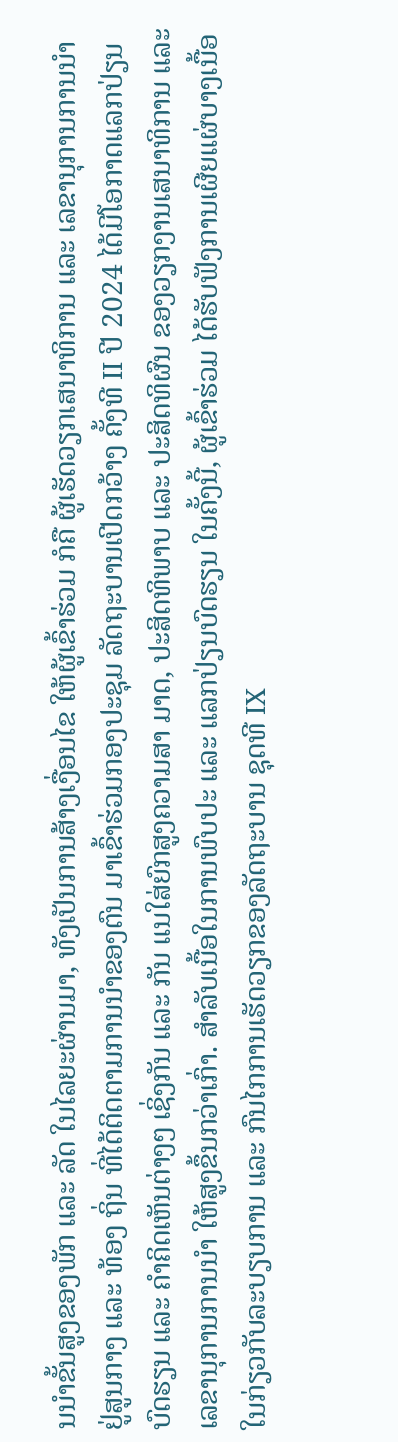ນນຳຂັ້ນສູງຂອງພັກ ແລະ ລັດ ໃນໄລຍະຜ່ານມາ, ທັງເປັນການສ້າງເງື່ອນໄຂ ໃຫ້ຜູ້ເຂົ້າຮ່ວມ ກໍຄື ຜູ້ເຮັດວຽກເສນາທິການ ແລະ ເລຂານຸການການນຳ ຢູ່ສູນກາງ ແລະ ທ້ອງ ຖິ່ນ ທີ່ໄດ້ຕິດຕາມການນຳຂອງຕົນ ມາເຂົ້າຮ່ວມກອງປະຊຸມ ລັດຖະບານເປີດກວ້າງ ຄັ້ງທີ II ປີ 2024 ໄດ້ມີໂອກາດແລກປ່ຽນບົດຮຽນ ແລະ ຄໍາຄິດເຫັນຕ່າງໆ ເຊິ່ງກັນ ແລະ ກັນ ແນໃສ່ຍົກສູງຄວາມສາ ມາດ, ປະສິດທິພາບ ແລະ ປະສິດທິຜົນ ຂອງວຽກງານເສນາທິການ ແລະ ເລຂານຸການການນຳ ໃຫ້ສູງຂຶ້ນກວ່າເກົ່າ. ສໍາລັບເນື້ອໃນການພົບປະ ແລະ ແລກປ່ຽນບົດຮຽນ ໃນຄັ້ງນີ້, ຜູ້ເຂົ້າຮ່ວມ ໄດ້ຮັບຟັງການເຜີຍແຜ່ບາງເນື້ອໃນກ່ຽວກັບລະບຽບການ ແລະ ກົນໄກການເຮັດວຽກຂອງລັດຖະບານ ຊຸດທີ IX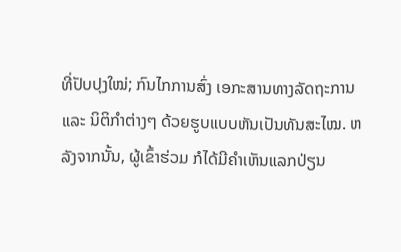ທີ່ປັບປຸງໃໝ່; ກົນໄກການສົ່ງ ເອກະສານທາງລັດຖະການ ແລະ ນິຕິກຳຕ່າງໆ ດ້ວຍຮູບແບບຫັນເປັນທັນສະໄໝ. ຫລັງຈາກນັ້ນ, ຜູ້ເຂົ້າຮ່ວມ ກໍໄດ້ມີຄຳເຫັນແລກປ່ຽນ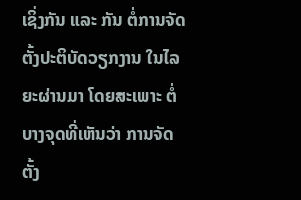ເຊິ່ງກັນ ແລະ ກັນ ຕໍ່ການຈັດຕັ້ງປະຕິບັດວຽກງານ ໃນໄລຍະຜ່ານມາ ໂດຍສະເພາະ ຕໍ່ບາງຈຸດທີ່ເຫັນວ່າ ການຈັດຕັ້ງ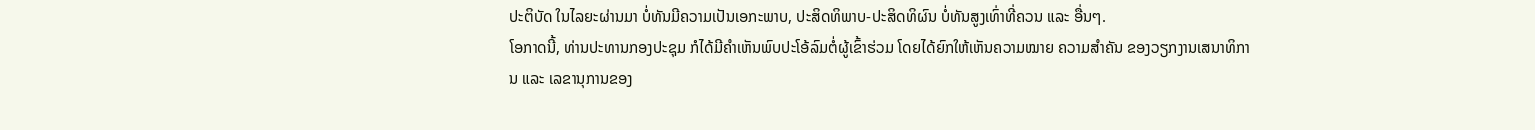ປະຕິບັດ ໃນໄລຍະຜ່ານມາ ບໍ່ທັນມີຄວາມເປັນເອກະພາບ, ປະສິດທິພາບ-ປະສິດທິຜົນ ບໍ່ທັນສູງເທົ່າທີ່ຄວນ ແລະ ອື່ນໆ.
ໂອກາດນີ້, ທ່ານປະທານກອງປະຊຸມ ກໍໄດ້ມີຄຳເຫັນພົບປະໂອ້ລົມຕໍ່ຜູ້ເຂົ້າຮ່ວມ ໂດຍໄດ້ຍົກໃຫ້ເຫັນຄວາມໝາຍ ຄວາມສຳຄັນ ຂອງວຽກງານເສນາທິການ ແລະ ເລຂານຸການຂອງ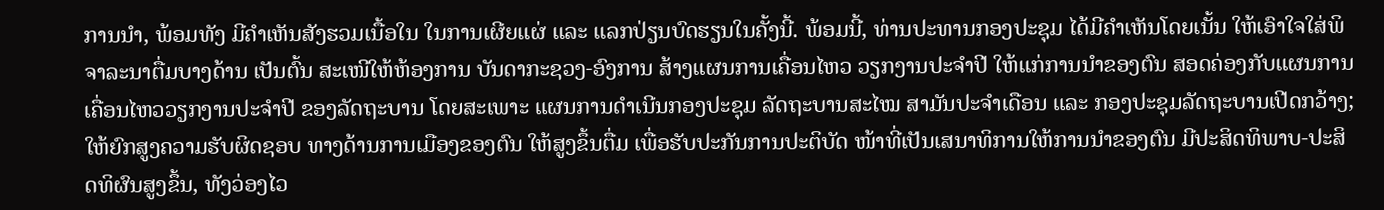ການນຳ, ພ້ອມທັງ ມີຄຳເຫັນສັງຮວມເນື້ອໃນ ໃນການເຜີຍແຜ່ ແລະ ແລກປ່ຽນບົດຮຽນໃນຄັ້ງນີ້. ພ້ອມນີ້, ທ່ານປະທານກອງປະຊຸມ ໄດ້ມີຄຳເຫັນໂດຍເນັ້ນ ໃຫ້ເອົາໃຈໃສ່ພິຈາລະນາຕື່ມບາງດ້ານ ເປັນຕົ້ນ ສະເໜີໃຫ້ຫ້ອງການ ບັນດາກະຊວງ-ອົງການ ສ້າງແຜນການເຄື່ອນໄຫວ ວຽກງານປະຈຳປີ ໃຫ້ແກ່ການນຳຂອງຕົນ ສອດຄ່ອງກັບແຜນການ ເຄື່ອນໄຫວວຽກງານປະຈຳປີ ຂອງລັດຖະບານ ໂດຍສະເພາະ ແຜນການດຳເນີນກອງປະຊຸມ ລັດຖະບານສະໄໝ ສາມັນປະຈຳເດືອນ ແລະ ກອງປະຊຸມລັດຖະບານເປີດກວ້າງ; ໃຫ້ຍົກສູງຄວາມຮັບຜິດຊອບ ທາງດ້ານການເມືອງຂອງຕົນ ໃຫ້ສູງຂຶ້ນຕື່ມ ເພື່ອຮັບປະກັນການປະຕິບັດ ໜ້າທີ່ເປັນເສນາທິການໃຫ້ການນຳຂອງຕົນ ມີປະສິດທິພາບ-ປະສິດທິຜົນສູງຂຶ້ນ, ທັງວ່ອງໄວ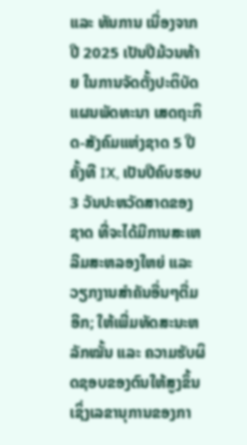ແລະ ທັນການ ເນື່ອງຈາກ ປີ 2025 ເປັນປີມ້ວນທ້າຍ ໃນການຈັດຕັ້ງປະຕິບັດ ແຜນພັດທະນາ ເສດຖະກິດ-ສັງຄົມແຫ່ງຊາດ 5 ປີ ຄັ້ງທີ IX, ເປັນປີຄົບຮອບ 3 ວັນປະຫວັດສາດຂອງຊາດ ທີ່ຈະໄດ້ມີການສະເຫລີມສະຫລອງໃຫຍ່ ແລະ ວຽກງານສຳຄັນອື່ນໆຕື່ມອີກ; ໃຫ້ເພີ່ມທັດສະນະຫລັກໝັ້ນ ແລະ ຄວາມຮັບຜິດຊອບຂອງຕົນໃຫ້ສູງຂຶ້ນ ເຊິ່ງເລຂານຸການຂອງກາ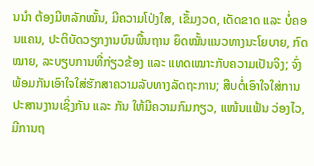ນນຳ ຕ້ອງມີຫລັກໝັ້ນ, ມີຄວາມໂປ່ງໃສ, ເຂັ້ມງວດ, ເດັດຂາດ ແລະ ບໍ່ຄອນແຄນ, ປະຕິບັດວຽກງານບົນພື້ນຖານ ຍຶດໝັ້ນແນວທາງນະໂຍບາຍ, ກົດໝາຍ, ລະບຽບການທີ່ກ່ຽວຂ້ອງ ແລະ ແທດເໝາະກັບຄວາມເປັນຈິງ; ຈົ່ງພ້ອມກັນເອົາໃຈໃສ່ຮັກສາຄວາມລັບທາງລັດຖະການ; ສືບຕໍ່ເອົາໃຈໃສ່ການປະສານງານເຊິ່ງກັນ ແລະ ກັນ ໃຫ້ມີຄວາມກົມກຽວ, ແໜ້ນແຟ້ນ ວ່ອງໄວ, ມີການຖ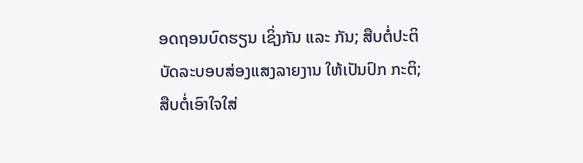ອດຖອນບົດຮຽນ ເຊິ່ງກັນ ແລະ ກັນ; ສືບຕໍ່ປະຕິບັດລະບອບສ່ອງແສງລາຍງານ ໃຫ້ເປັນປົກ ກະຕິ; ສືບຕໍ່ເອົາໃຈໃສ່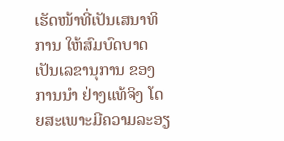ເຮັດໜ້າທີ່ເປັນເສນາທິການ ໃຫ້ສົມບົດບາດເປັນເລຂານຸການ ຂອງການນຳ ຢ່າງແທ້ຈິງ ໂດຍສະເພາະມີຄວາມລະອຽ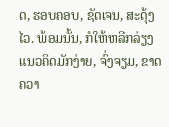ດ, ຮອບຄອບ, ຊັດເຈນ, ສະດຸ້ງໄວ. ພ້ອມນັ້ນ, ກໍໃຫ້ຫລີກລ່ຽງ ແນວຄິດມັກງ່າຍ, ຈົ່ງຈຽມ, ຂາດຄວາ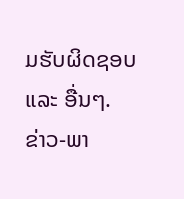ມຮັບຜິດຊອບ ແລະ ອື່ນໆ.
ຂ່າວ-ພາ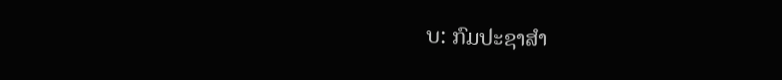ບ: ກົມປະຊາສຳ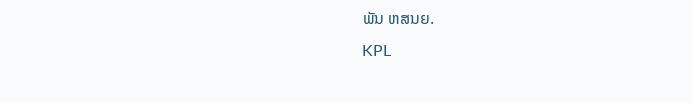ພັນ ຫສນຍ.
KPL